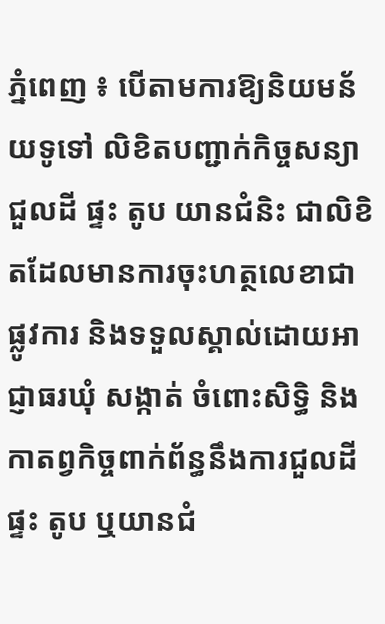ភ្នំពេញ ៖ បើតាមការឱ្យនិយមន័យទូទៅ លិខិតបញ្ជាក់កិច្ចសន្យាជួលដី ផ្ទះ តូប យានជំនិះ ជាលិខិតដែលមានការចុះហត្ថលេខាជាផ្លូវការ និងទទួលស្គាល់ដោយអាជ្ញាធរឃុំ សង្កាត់ ចំពោះសិទិ្ធ និងកាតព្វកិច្ចពាក់ព័ន្ធនឹងការជួលដី ផ្ទះ តូប ឬយានជំ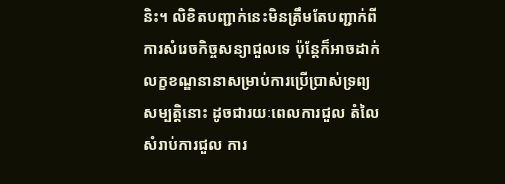និះ។ លិខិតបញ្ជាក់នេះមិនត្រឹមតែបញ្ជាក់ពីការសំរេចកិច្ចសន្យាជួលទេ ប៉ុន្តែក៏អាចដាក់លក្ខខណ្ឌនានាសម្រាប់ការប្រើប្រាស់ទ្រព្យសម្បត្តិនោះ ដូចជារយៈពេលការជួល តំលៃសំរាប់ការជួល ការ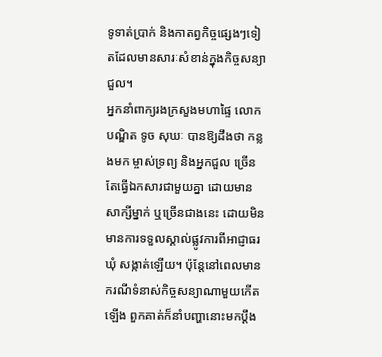ទូទាត់ប្រាក់ និងកាតព្វកិច្ចផ្សេងៗទៀតដែលមានសារៈសំខាន់ក្នុងកិច្ចសន្យាជួល។
អ្នកនាំពាក្យរងក្រសួងមហាផ្ទៃ លោកបណ្ឌិត ទូច សុឃៈ បានឱ្យដឹងថា កន្លងមក ម្ចាស់ទ្រព្យ និងអ្នកជួល ច្រើនតែធ្វើឯកសារជាមួយគ្នា ដោយមានសាក្សីម្នាក់ ឬច្រើនជាងនេះ ដោយមិនមានការទទួលស្គាល់ផ្លូវការពីអាជ្ញាធរឃុំ សង្កាត់ឡើយ។ ប៉ុន្តែនៅពេលមានករណីទំនាស់កិច្ចសន្យាណាមួយកើតឡើង ពួកគាត់ក៏នាំបញ្ហានោះមកប្ដឹង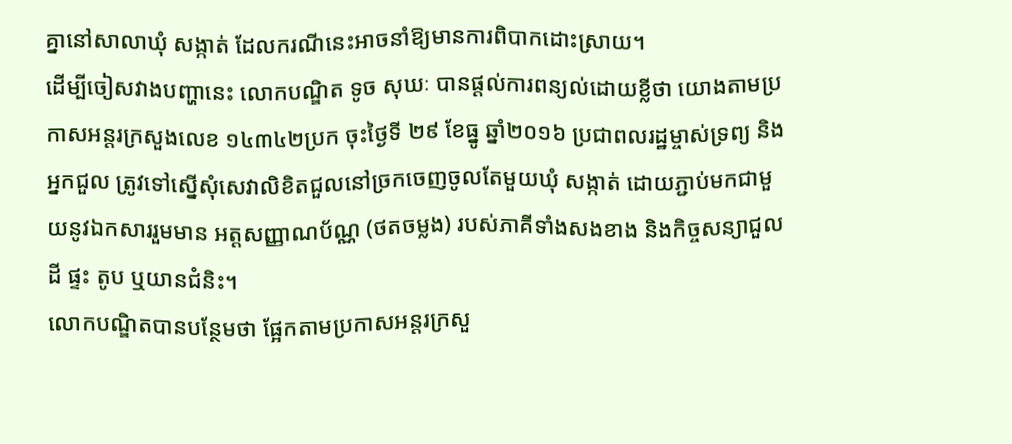គ្នានៅសាលាឃុំ សង្កាត់ ដែលករណីនេះអាចនាំឱ្យមានការពិបាកដោះស្រាយ។
ដើម្បីចៀសវាងបញ្ហានេះ លោកបណ្ឌិត ទូច សុឃៈ បានផ្តល់ការពន្យល់ដោយខ្លីថា យោងតាមប្រកាសអន្តរក្រសួងលេខ ១៤៣៤២ប្រក ចុះថ្ងៃទី ២៩ ខែធ្នូ ឆ្នាំ២០១៦ ប្រជាពលរដ្ឋម្ចាស់ទ្រព្យ និងអ្នកជួល ត្រូវទៅស្នើសុំសេវាលិខិតជួលនៅច្រកចេញចូលតែមួយឃុំ សង្កាត់ ដោយភ្ជាប់មកជាមួយនូវឯកសាររួមមាន អត្តសញ្ញាណប័ណ្ណ (ថតចម្លង) របស់ភាគីទាំងសងខាង និងកិច្ចសន្យាជួលដី ផ្ទះ តូប ឬយានជំនិះ។
លោកបណ្ឌិតបានបន្ថែមថា ផ្អែកតាមប្រកាសអន្តរក្រសួ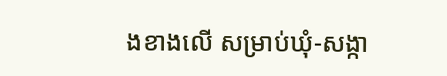ងខាងលើ សម្រាប់ឃុំ-សង្កា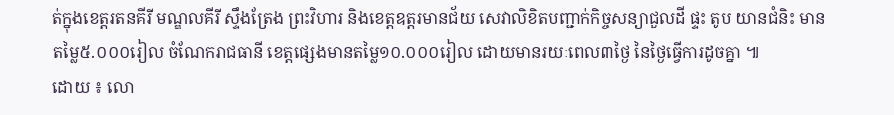ត់ក្នុងខេត្តរតនគីរី មណ្ឌលគីរី ស្ទឹងត្រែង ព្រះវិហារ និងខេត្តឧត្តរមានជ័យ សេវាលិខិតបញ្ជាក់កិច្ចសន្យាជួលដី ផ្ទះ តូប យានជំនិះ មានតម្លៃ៥.០០០រៀល ចំណែករាជធានី ខេត្តផ្សេងមានតម្លៃ១០.០០០រៀល ដោយមានរយៈពេល៣ថ្ងៃ នៃថ្ងៃធ្វើការដូចគ្នា ៕
ដោយ ៖ លោ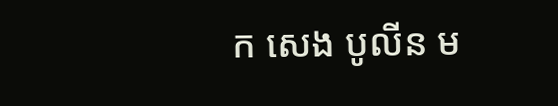ក សេង បូលីន ម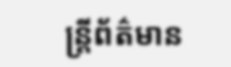ន្រ្តីព័ត៌មាន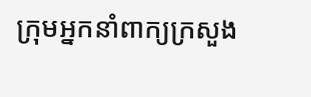ក្រុមអ្នកនាំពាក្យក្រសួង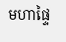មហាផ្ទៃ